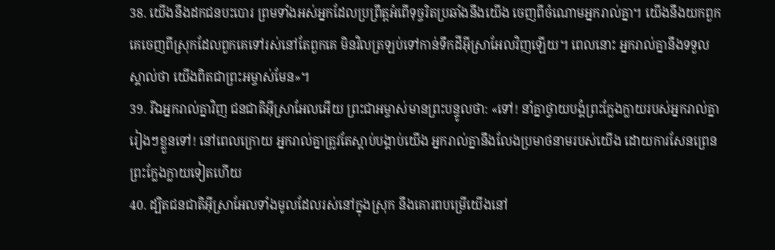38. យើងនឹងដកជនបះបោរ ព្រមទាំងអស់អ្នកដែលប្រព្រឹត្តអំពើទុច្ចរិតប្រឆាំងនឹងយើង ចេញពីចំណោមអ្នករាល់គ្នា។ យើងនឹងយកពួកគេចេញពីស្រុកដែលពួកគេទៅរស់នៅតែពួកគេ មិនវិលត្រឡប់ទៅកាន់ទឹកដីអ៊ីស្រាអែលវិញឡើយ។ ពេលនោះ អ្នករាល់គ្នានឹងទទួលស្គាល់ថា យើងពិតជាព្រះអម្ចាស់មែន»។
39. រីឯអ្នករាល់គ្នាវិញ ជនជាតិអ៊ីស្រាអែលអើយ ព្រះជាអម្ចាស់មានព្រះបន្ទូលថា: «ទៅ! នាំគ្នាថ្វាយបង្គំព្រះក្លែងក្លាយរបស់អ្នករាល់គ្នារៀងៗខ្លួនទៅ! នៅពេលក្រោយ អ្នករាល់គ្នាត្រូវតែស្ដាប់បង្គាប់យើង អ្នករាល់គ្នានឹងលែងប្រមាថនាមរបស់យើង ដោយការសែនព្រេនព្រះក្លែងក្លាយទៀតហើយ
40. ដ្បិតជនជាតិអ៊ីស្រាអែលទាំងមូលដែលរស់នៅក្នុងស្រុក នឹងគោរពបម្រើយើងនៅ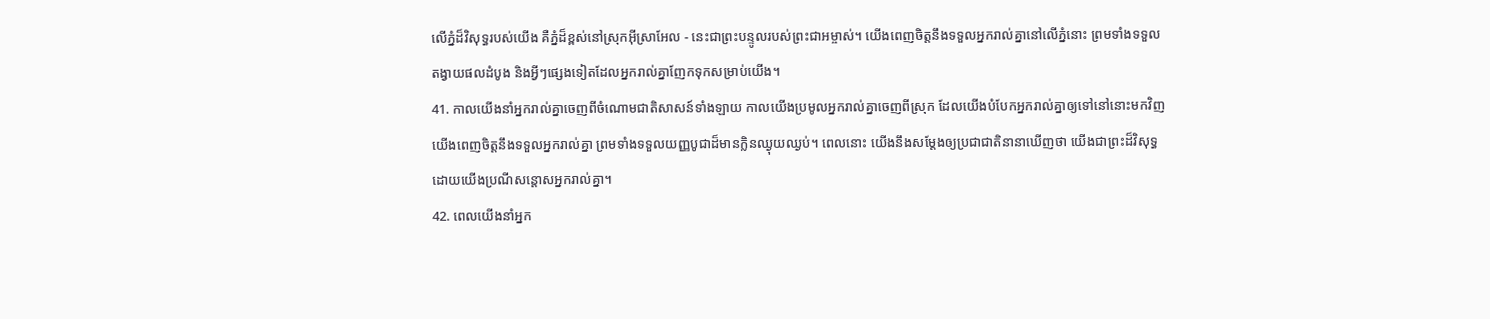លើភ្នំដ៏វិសុទ្ធរបស់យើង គឺភ្នំដ៏ខ្ពស់នៅស្រុកអ៊ីស្រាអែល - នេះជាព្រះបន្ទូលរបស់ព្រះជាអម្ចាស់។ យើងពេញចិត្តនឹងទទួលអ្នករាល់គ្នានៅលើភ្នំនោះ ព្រមទាំងទទួលតង្វាយផលដំបូង និងអ្វីៗផ្សេងទៀតដែលអ្នករាល់គ្នាញែកទុកសម្រាប់យើង។
41. កាលយើងនាំអ្នករាល់គ្នាចេញពីចំណោមជាតិសាសន៍ទាំងឡាយ កាលយើងប្រមូលអ្នករាល់គ្នាចេញពីស្រុក ដែលយើងបំបែកអ្នករាល់គ្នាឲ្យទៅនៅនោះមកវិញ យើងពេញចិត្តនឹងទទួលអ្នករាល់គ្នា ព្រមទាំងទទួលយញ្ញបូជាដ៏មានក្លិនឈ្ងុយឈ្ងប់។ ពេលនោះ យើងនឹងសម្តែងឲ្យប្រជាជាតិនានាឃើញថា យើងជាព្រះដ៏វិសុទ្ធ ដោយយើងប្រណីសន្ដោសអ្នករាល់គ្នា។
42. ពេលយើងនាំអ្នក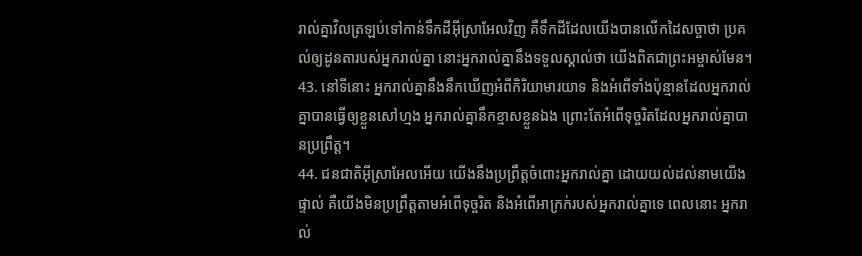រាល់គ្នាវិលត្រឡប់ទៅកាន់ទឹកដីអ៊ីស្រាអែលវិញ គឺទឹកដីដែលយើងបានលើកដៃសច្ចាថា ប្រគល់ឲ្យដូនតារបស់អ្នករាល់គ្នា នោះអ្នករាល់គ្នានឹងទទួលស្គាល់ថា យើងពិតជាព្រះអម្ចាស់មែន។
43. នៅទីនោះ អ្នករាល់គ្នានឹងនឹកឃើញអំពីកិរិយាមារយាទ និងអំពើទាំងប៉ុន្មានដែលអ្នករាល់គ្នាបានធ្វើឲ្យខ្លួនសៅហ្មង អ្នករាល់គ្នានឹកខ្មាសខ្លួនឯង ព្រោះតែអំពើទុច្ចរិតដែលអ្នករាល់គ្នាបានប្រព្រឹត្ត។
44. ជនជាតិអ៊ីស្រាអែលអើយ យើងនឹងប្រព្រឹត្តចំពោះអ្នករាល់គ្នា ដោយយល់ដល់នាមយើងផ្ទាល់ គឺយើងមិនប្រព្រឹត្តតាមអំពើទុច្ចរិត និងអំពើអាក្រក់របស់អ្នករាល់គ្នាទេ ពេលនោះ អ្នករាល់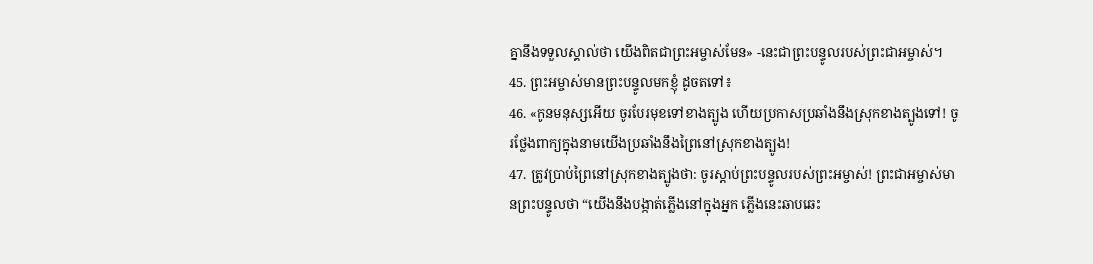គ្នានឹងទទួលស្គាល់ថា យើងពិតជាព្រះអម្ចាស់មែន» -នេះជាព្រះបន្ទូលរបស់ព្រះជាអម្ចាស់។
45. ព្រះអម្ចាស់មានព្រះបន្ទូលមកខ្ញុំ ដូចតទៅ៖
46. «កូនមនុស្សអើយ ចូរបែរមុខទៅខាងត្បូង ហើយប្រកាសប្រឆាំងនឹងស្រុកខាងត្បូងទៅ! ចូរថ្លែងពាក្យក្នុងនាមយើងប្រឆាំងនឹងព្រៃនៅស្រុកខាងត្បូង!
47. ត្រូវប្រាប់ព្រៃនៅស្រុកខាងត្បូងថា: ចូរស្ដាប់ព្រះបន្ទូលរបស់ព្រះអម្ចាស់! ព្រះជាអម្ចាស់មានព្រះបន្ទូលថា “យើងនឹងបង្កាត់ភ្លើងនៅក្នុងអ្នក ភ្លើងនេះឆាបឆេះ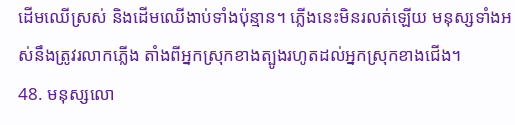ដើមឈើស្រស់ និងដើមឈើងាប់ទាំងប៉ុន្មាន។ ភ្លើងនេះមិនរលត់ឡើយ មនុស្សទាំងអស់នឹងត្រូវរលាកភ្លើង តាំងពីអ្នកស្រុកខាងត្បូងរហូតដល់អ្នកស្រុកខាងជើង។
48. មនុស្សលោ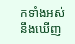កទាំងអស់នឹងឃើញ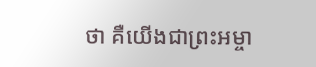ថា គឺយើងជាព្រះអម្ចា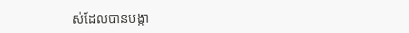ស់ដែលបានបង្កា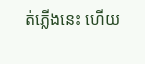ត់ភ្លើងនេះ ហើយ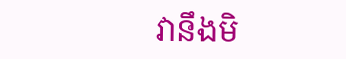វានឹងមិ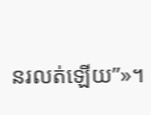នរលត់ឡើយ”»។